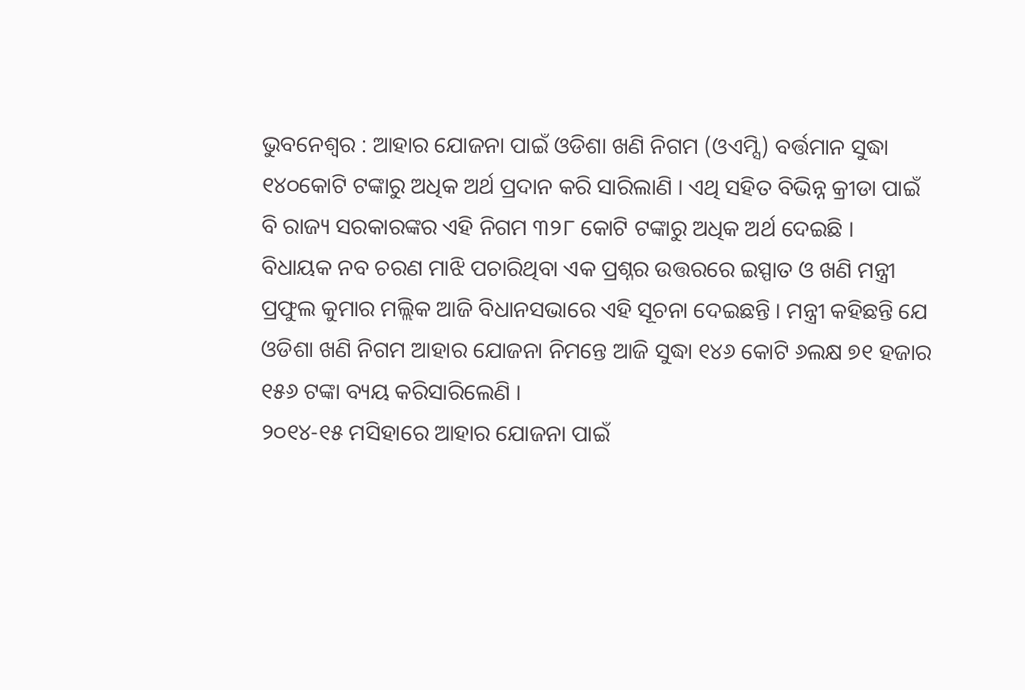ଭୁବନେଶ୍ୱର : ଆହାର ଯୋଜନା ପାଇଁ ଓଡିଶା ଖଣି ନିଗମ (ଓଏମ୍ସି) ବର୍ତ୍ତମାନ ସୁଦ୍ଧା ୧୪୦କୋଟି ଟଙ୍କାରୁ ଅଧିକ ଅର୍ଥ ପ୍ରଦାନ କରି ସାରିଲାଣି । ଏଥି ସହିତ ବିଭିନ୍ନ କ୍ରୀଡା ପାଇଁ ବି ରାଜ୍ୟ ସରକାରଙ୍କର ଏହି ନିଗମ ୩୨୮ କୋଟି ଟଙ୍କାରୁ ଅଧିକ ଅର୍ଥ ଦେଇଛି ।
ବିଧାୟକ ନବ ଚରଣ ମାଝି ପଚାରିଥିବା ଏକ ପ୍ରଶ୍ନର ଉତ୍ତରରେ ଇସ୍ପାତ ଓ ଖଣି ମନ୍ତ୍ରୀ ପ୍ରଫୁଲ କୁମାର ମଲ୍ଲିକ ଆଜି ବିଧାନସଭାରେ ଏହି ସୂଚନା ଦେଇଛନ୍ତି । ମନ୍ତ୍ରୀ କହିଛନ୍ତି ଯେ ଓଡିଶା ଖଣି ନିଗମ ଆହାର ଯୋଜନା ନିମନ୍ତେ ଆଜି ସୁଦ୍ଧା ୧୪୬ କୋଟି ୬ଲକ୍ଷ ୭୧ ହଜାର ୧୫୬ ଟଙ୍କା ବ୍ୟୟ କରିସାରିଲେଣି ।
୨୦୧୪-୧୫ ମସିହାରେ ଆହାର ଯୋଜନା ପାଇଁ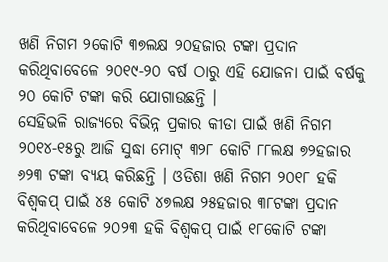ଖଣି ନିଗମ ୨କୋଟି ୩୭ଲକ୍ଷ ୨୦ହଜାର ଟଙ୍କା ପ୍ରଦାନ କରିଥିବାବେଳେ ୨୦୧୯-୨୦ ବର୍ଷ ଠାରୁ ଏହି ଯୋଜନା ପାଇଁ ବର୍ଷକୁ ୨୦ କୋଟି ଟଙ୍କା କରି ଯୋଗାଉଛନ୍ତି ।
ସେହିଭଳି ରାଜ୍ୟରେ ବିଭିନ୍ନ ପ୍ରକାର କୀଡା ପାଇଁ ଖଣି ନିଗମ ୨୦୧୪-୧୫ରୁ ଆଜି ସୁଦ୍ଧା ମୋଟ୍ ୩୨୮ କୋଟି ୮୮ଲକ୍ଷ ୭୨ହଜାର ୬୨୩ ଟଙ୍କା ବ୍ୟୟ କରିଛନ୍ତି । ଓଡିଶା ଖଣି ନିଗମ ୨୦୧୮ ହକି ବିଶ୍ୱକପ୍ ପାଇଁ ୪୫ କୋଟି ୪୭ଲକ୍ଷ ୨୫ହଜାର ୩୮ଟଙ୍କା ପ୍ରଦାନ କରିଥିବାବେଳେ ୨୦୨୩ ହକି ବିଶ୍ୱକପ୍ ପାଇଁ ୧୮କୋଟି ଟଙ୍କା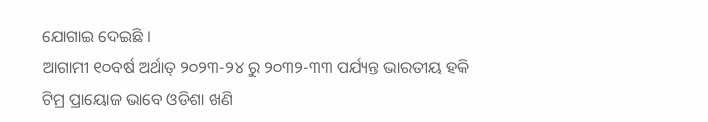ଯୋଗାଇ ଦେଇଛି ।
ଆଗାମୀ ୧୦ବର୍ଷ ଅର୍ଥାତ୍ ୨୦୨୩-୨୪ ରୁ ୨୦୩୨-୩୩ ପର୍ଯ୍ୟନ୍ତ ଭାରତୀୟ ହକି ଟିମ୍ର ପ୍ରାୟୋଜ ଭାବେ ଓଡିଶା ଖଣି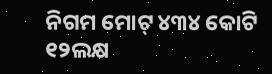ନିଗମ ମୋଟ୍ ୪୩୪ କୋଟି ୧୨ଲକ୍ଷ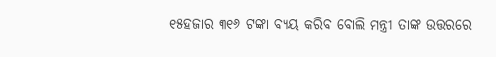୧୫ହଜାର ୩୧୬ ଟଙ୍କା ବ୍ୟୟ କରିବ ବୋଲି ମନ୍ତ୍ରୀ ତାଙ୍କ ଉତ୍ତରରେ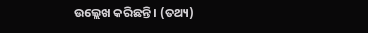ଉଲ୍ଲେଖ କରିଛନ୍ତି । (ତଥ୍ୟ)